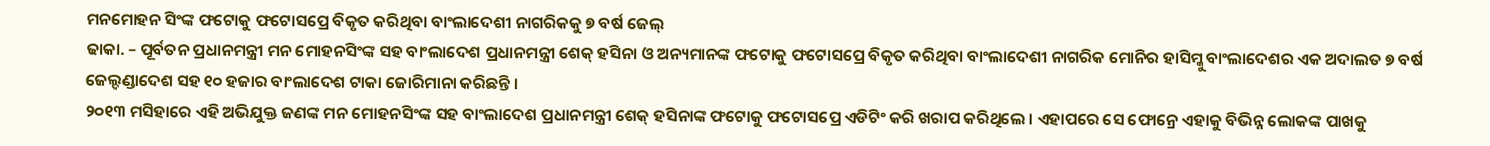ମନମୋହନ ସିଂଙ୍କ ଫଟୋକୁ ଫଟୋସପ୍ରେ ବିକୃତ କରିଥିବା ବାଂଲାଦେଶୀ ନାଗରିକକୁ ୭ ବର୍ଷ ଜେଲ୍
ଢାକା. – ପୂର୍ବତନ ପ୍ରଧାନମନ୍ତ୍ରୀ ମନ ମୋହନସିଂଙ୍କ ସହ ବାଂଲାଦେଶ ପ୍ରଧାନମନ୍ତ୍ରୀ ଶେକ୍ ହସିନା ଓ ଅନ୍ୟମାନଙ୍କ ଫଟୋକୁ ଫଟୋସପ୍ରେ ବିକୃତ କରିଥିବା ବାଂଲାଦେଶୀ ନାଗରିକ ମୋନିର ହାସିମ୍କୁ ବାଂଲାଦେଶର ଏକ ଅଦାଲତ ୭ ବର୍ଷ ଜେଲ୍ଦଣ୍ଡାଦେଶ ସହ ୧୦ ହଜାର ବାଂଲାଦେଶ ଟାକା ଜୋରିମାନା କରିଛନ୍ତି ।
୨୦୧୩ ମସିହାରେ ଏହି ଅଭିଯୁକ୍ତ ଜଣଙ୍କ ମନ ମୋହନସିଂଙ୍କ ସହ ବାଂଲାଦେଶ ପ୍ରଧାନମନ୍ତ୍ରୀ ଶେକ୍ ହସିନାଙ୍କ ଫଟୋକୁ ଫଟୋସପ୍ରେ ଏଡିଟିଂ କରି ଖରାପ କରିଥିଲେ । ଏହାପରେ ସେ ଫୋନ୍ରେ ଏହାକୁ ବିଭିନ୍ନ ଲୋକଙ୍କ ପାଖକୁ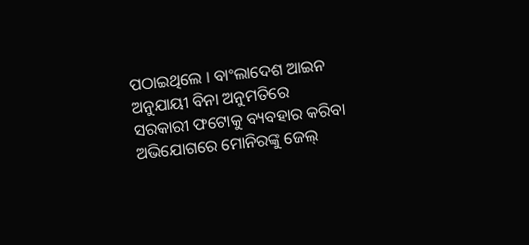ପଠାଇଥିଲେ । ବାଂଲାଦେଶ ଆଇନ ଅନୁଯାୟୀ ବିନା ଅନୁମତିରେ ସରକାରୀ ଫଟୋକୁ ବ୍ୟବହାର କରିବା ଅଭିଯୋଗରେ ମୋନିରଙ୍କୁ ଜେଲ୍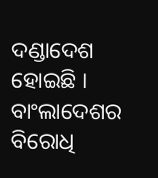ଦଣ୍ଡାଦେଶ ହୋଇଛି । ବାଂଲାଦେଶର ବିରୋଧି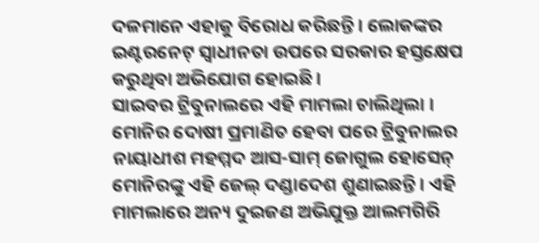ଦଳମାନେ ଏହାକୁ ବିରୋଧ କରିଛନ୍ତି । ଲୋକଙ୍କର ଇଣ୍ଟରନେଟ୍ ସ୍ୱାଧୀନତା ଉପରେ ସରକାର ହସ୍ତକ୍ଷେପ କରୁଥିବା ଅଭିଯୋଗ ହୋଇଛି ।
ସାଇବର ଟ୍ରିବୁନାଲରେ ଏହି ମାମଲା ଚାଲିଥିଲା । ମୋନିର ଦୋଷୀ ପ୍ରମାଣିତ ହେବା ପରେ ଟ୍ରିବୁନାଲର ନାୟାଧୀଶ ମହମ୍ମଦ ଆସ-ସାମ୍ ଜୋଗୁଲ ହୋସେନ୍ ମୋନିରଙ୍କୁ ଏହି ଜେଲ୍ ଦଣ୍ଡାଦେଶ ଶୁଣାଇଛନ୍ତି । ଏହି ମାମଲାରେ ଅନ୍ୟ ଦୁଇଜଣ ଅଭିଯୁକ୍ତ ଆଲମଗିରି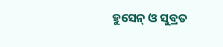ହୁସେନ୍ ଓ ସୁବ୍ରତ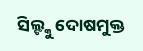ସିଲ୍ଙ୍କୁ ଦୋଷମୁକ୍ତ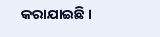କରାଯାଇଛି ।